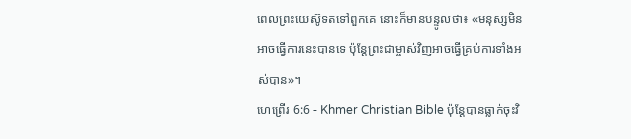ពេលព្រះយេស៊ូទតទៅពួកគេ នោះក៏មានបន្ទូលថា៖ «មនុស្សមិនអាចធ្វើការនេះបានទេ ប៉ុន្ដែព្រះជាម្ចាស់វិញអាចធ្វើគ្រប់ការទាំងអស់បាន»។
ហេព្រើរ 6:6 - Khmer Christian Bible ប៉ុន្ដែបានធ្លាក់ចុះវិ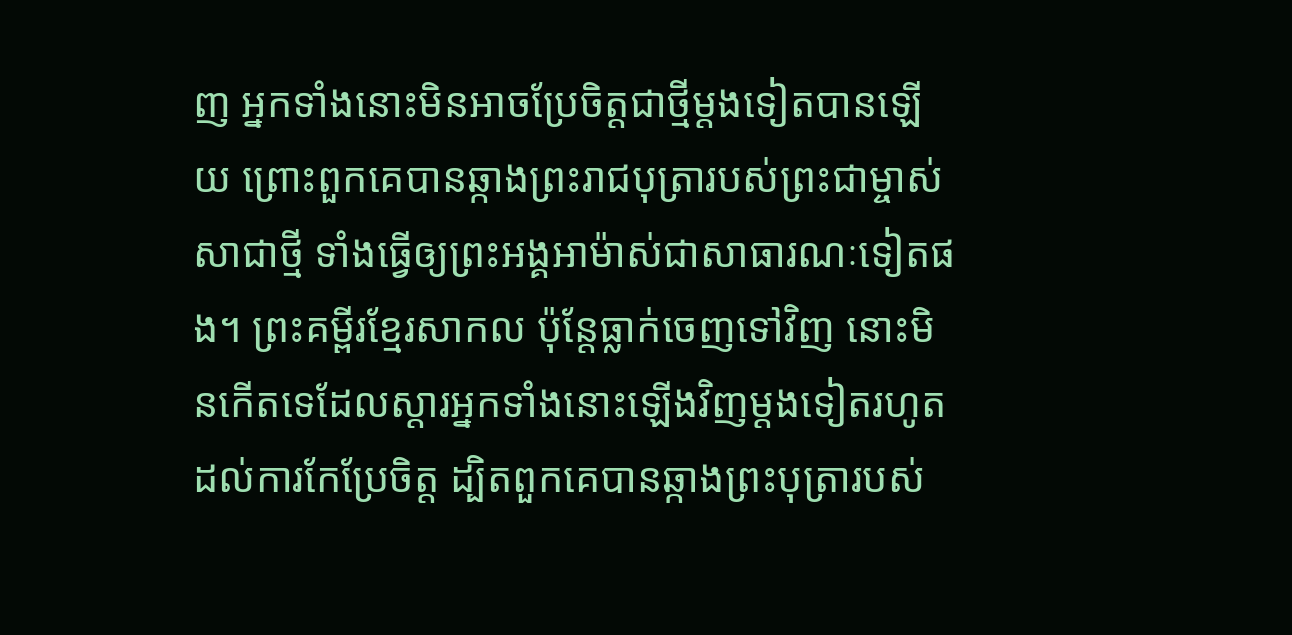ញ អ្នកទាំងនោះមិនអាចប្រែចិត្តជាថ្មីម្ដងទៀតបានឡើយ ព្រោះពួកគេបានឆ្កាងព្រះរាជបុត្រារបស់ព្រះជាម្ចាស់សាជាថ្មី ទាំងធ្វើឲ្យព្រះអង្គអាម៉ាស់ជាសាធារណៈទៀតផង។ ព្រះគម្ពីរខ្មែរសាកល ប៉ុន្តែធ្លាក់ចេញទៅវិញ នោះមិនកើតទេដែលស្ដារអ្នកទាំងនោះឡើងវិញម្ដងទៀតរហូតដល់ការកែប្រែចិត្ត ដ្បិតពួកគេបានឆ្កាងព្រះបុត្រារបស់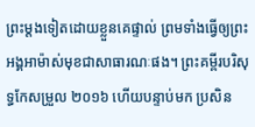ព្រះម្ដងទៀតដោយខ្លួនគេផ្ទាល់ ព្រមទាំងធ្វើឲ្យព្រះអង្គអាម៉ាស់មុខជាសាធារណៈផង។ ព្រះគម្ពីរបរិសុទ្ធកែសម្រួល ២០១៦ ហើយបន្ទាប់មក ប្រសិន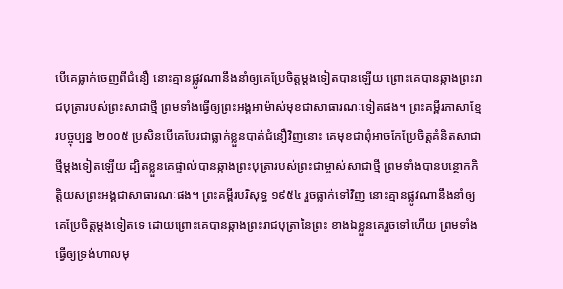បើគេធ្លាក់ចេញពីជំនឿ នោះគ្មានផ្លូវណានឹងនាំឲ្យគេប្រែចិត្តម្តងទៀតបានឡើយ ព្រោះគេបានឆ្កាងព្រះរាជបុត្រារបស់ព្រះសាជាថ្មី ព្រមទាំងធ្វើឲ្យព្រះអង្គអាម៉ាស់មុខជាសាធារណៈទៀតផង។ ព្រះគម្ពីរភាសាខ្មែរបច្ចុប្បន្ន ២០០៥ ប្រសិនបើគេបែរជាធ្លាក់ខ្លួនបាត់ជំនឿវិញនោះ គេមុខជាពុំអាចកែប្រែចិត្តគំនិតសាជាថ្មីម្ដងទៀតឡើយ ដ្បិតខ្លួនគេផ្ទាល់បានឆ្កាងព្រះបុត្រារបស់ព្រះជាម្ចាស់សាជាថ្មី ព្រមទាំងបានបន្ថោកកិត្តិយសព្រះអង្គជាសាធារណៈផង។ ព្រះគម្ពីរបរិសុទ្ធ ១៩៥៤ រួចធ្លាក់ទៅវិញ នោះគ្មានផ្លូវណានឹងនាំឲ្យគេប្រែចិត្តម្តងទៀតទេ ដោយព្រោះគេបានឆ្កាងព្រះរាជបុត្រានៃព្រះ ខាងឯខ្លួនគេរួចទៅហើយ ព្រមទាំងធ្វើឲ្យទ្រង់ហាលមុ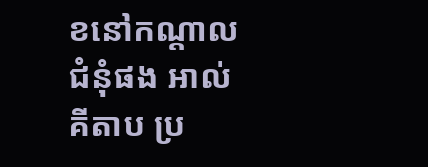ខនៅកណ្តាលជំនុំផង អាល់គីតាប ប្រ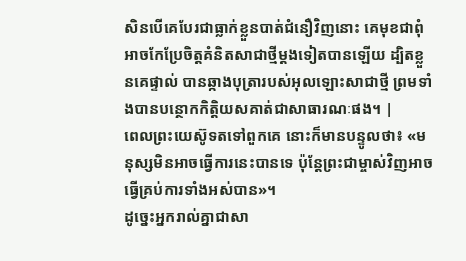សិនបើគេបែរជាធ្លាក់ខ្លួនបាត់ជំនឿវិញនោះ គេមុខជាពុំអាចកែប្រែចិត្ដគំនិតសាជាថ្មីម្ដងទៀតបានឡើយ ដ្បិតខ្លួនគេផ្ទាល់ បានឆ្កាងបុត្រារបស់អុលឡោះសាជាថ្មី ព្រមទាំងបានបន្ថោកកិត្ដិយសគាត់ជាសាធារណៈផង។ |
ពេលព្រះយេស៊ូទតទៅពួកគេ នោះក៏មានបន្ទូលថា៖ «មនុស្សមិនអាចធ្វើការនេះបានទេ ប៉ុន្ដែព្រះជាម្ចាស់វិញអាចធ្វើគ្រប់ការទាំងអស់បាន»។
ដូច្នេះអ្នករាល់គ្នាជាសា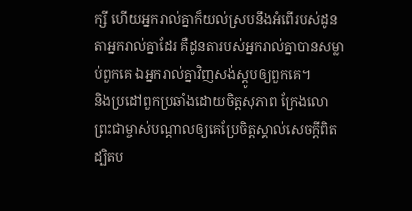ក្សី ហើយអ្នករាល់គ្នាក៏យល់ស្របនឹងអំពើរបស់ដូនតាអ្នករាល់គ្នាដែរ គឺដូនតារបស់អ្នករាល់គ្នាបានសម្លាប់ពួកគេ ឯអ្នករាល់គ្នាវិញសង់ស្ដូបឲ្យពួកគេ។
និងប្រដៅពួកប្រឆាំងដោយចិត្ដសុភាព ក្រែងលោព្រះជាម្ចាស់បណ្ដាលឲ្យគេប្រែចិត្តស្គាល់សេចក្ដីពិត
ដ្បិតប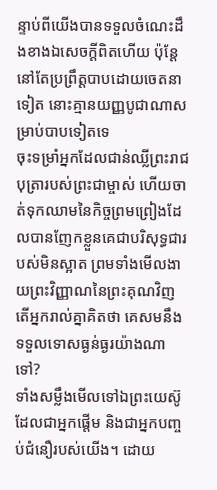ន្ទាប់ពីយើងបានទទួលចំណេះដឹងខាងឯសេចក្ដីពិតហើយ ប៉ុន្ដែនៅតែប្រព្រឹត្ដបាបដោយចេតនាទៀត នោះគ្មានយញ្ញបូជាណាសម្រាប់បាបទៀតទេ
ចុះទម្រាំអ្នកដែលជាន់ឈ្លីព្រះរាជបុត្រារបស់ព្រះជាម្ចាស់ ហើយចាត់ទុកឈាមនៃកិច្ចព្រមព្រៀងដែលបានញែកខ្លួនគេជាបរិសុទ្ធជារបស់មិនស្អាត ព្រមទាំងមើលងាយព្រះវិញ្ញាណនៃព្រះគុណវិញ តើអ្នករាល់គ្នាគិតថា គេសមនឹងទទួលទោសធ្ងន់ធ្ងរយ៉ាងណាទៅ?
ទាំងសម្លឹងមើលទៅឯព្រះយេស៊ូដែលជាអ្នកផ្ដើម និងជាអ្នកបញ្ចប់ជំនឿរបស់យើង។ ដោយ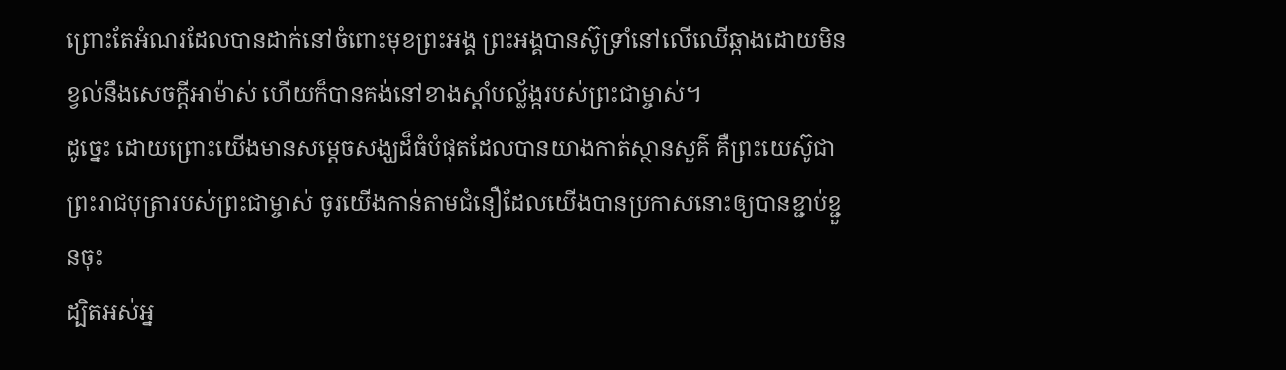ព្រោះតែអំណរដែលបានដាក់នៅចំពោះមុខព្រះអង្គ ព្រះអង្គបានស៊ូទ្រាំនៅលើឈើឆ្កាងដោយមិនខ្វល់នឹងសេចក្ដីអាម៉ាស់ ហើយក៏បានគង់នៅខាងស្ដាំបល្ល័ង្ករបស់ព្រះជាម្ចាស់។
ដូច្នេះ ដោយព្រោះយើងមានសម្ដេចសង្ឃដ៏ធំបំផុតដែលបានយាងកាត់ស្ថានសួគ៌ គឺព្រះយេស៊ូជាព្រះរាជបុត្រារបស់ព្រះជាម្ចាស់ ចូរយើងកាន់តាមជំនឿដែលយើងបានប្រកាសនោះឲ្យបានខ្ជាប់ខ្ជួនចុះ
ដ្បិតអស់អ្ន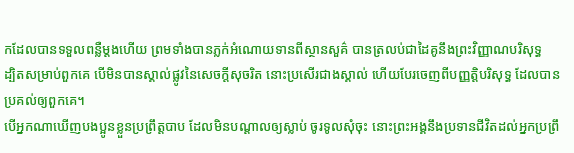កដែលបានទទួលពន្លឺម្ដងហើយ ព្រមទាំងបានភ្លក់អំណោយទានពីស្ថានសួគ៌ បានត្រលប់ជាដៃគូនឹងព្រះវិញ្ញាណបរិសុទ្ធ
ដ្បិតសម្រាប់ពួកគេ បើមិនបានស្គាល់ផ្លូវនៃសេចក្ដីសុចរិត នោះប្រសើរជាងស្គាល់ ហើយបែរចេញពីបញ្ញត្ដិបរិសុទ្ធ ដែលបានប្រគល់ឲ្យពួកគេ។
បើអ្នកណាឃើញបងប្អូនខ្លួនប្រព្រឹត្ដបាប ដែលមិនបណ្ដាលឲ្យស្លាប់ ចូរទូលសុំចុះ នោះព្រះអង្គនឹងប្រទានជីវិតដល់អ្នកប្រព្រឹ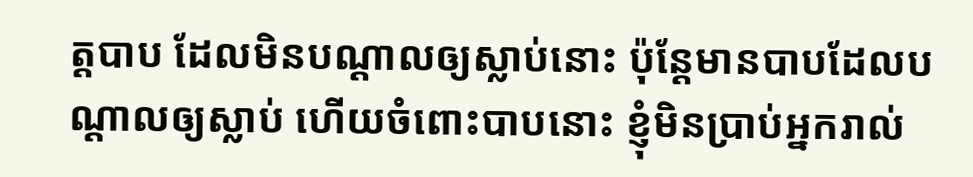ត្ដបាប ដែលមិនបណ្ដាលឲ្យស្លាប់នោះ ប៉ុន្ដែមានបាបដែលបណ្ដាលឲ្យស្លាប់ ហើយចំពោះបាបនោះ ខ្ញុំមិនប្រាប់អ្នករាល់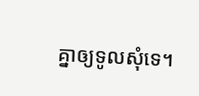គ្នាឲ្យទូលសុំទេ។